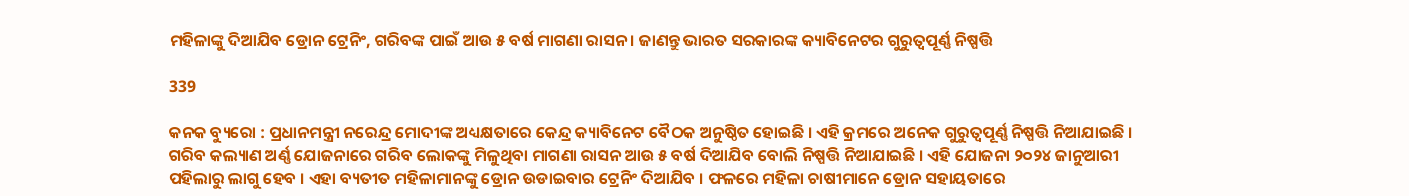ମହିଳାଙ୍କୁ ଦିଆଯିବ ଡ୍ରୋନ ଟ୍ରେନିଂ, ଗରିବଙ୍କ ପାଇଁ ଆଉ ୫ ବର୍ଷ ମାଗଣା ରାସନ । ଜାଣନ୍ତୁ ଭାରତ ସରକାରଙ୍କ କ୍ୟାବିନେଟର ଗୁରୁତ୍ୱପୂର୍ଣ୍ଣ ନିଷ୍ପତ୍ତି

339

କନକ ବ୍ୟୁରୋ : ପ୍ରଧାନମନ୍ତ୍ରୀ ନରେନ୍ଦ୍ର ମୋଦୀଙ୍କ ଅଧ୍ୟକ୍ଷତାରେ କେନ୍ଦ୍ର କ୍ୟାବିନେଟ ବୈଠକ ଅନୁଷ୍ଠିତ ହୋଇଛି । ଏହି କ୍ରମରେ ଅନେକ ଗୁରୁତ୍ୱପୂର୍ଣ୍ଣ ନିଷ୍ପତ୍ତି ନିଆଯାଇଛି । ଗରିବ କଲ୍ୟାଣ ଅର୍ଣ୍ଣ ଯୋଜନାରେ ଗରିବ ଲୋକଙ୍କୁ ମିଳୁଥିବା ମାଗଣା ରାସନ ଆଉ ୫ ବର୍ଷ ଦିଆଯିବ ବୋଲି ନିଷ୍ପତ୍ତି ନିଆଯାଇଛି । ଏହି ଯୋଜନା ୨୦୨୪ ଜାନୁଆରୀ ପହିଲାରୁ ଲାଗୁ ହେବ । ଏହା ବ୍ୟତୀତ ମହିଳାମାନଙ୍କୁ ଡ୍ରୋନ ଉଡାଇବାର ଟ୍ରେନିଂ ଦିଆଯିବ । ଫଳରେ ମହିଳା ଚାଷୀମାନେ ଡ୍ରୋନ ସହାୟତାରେ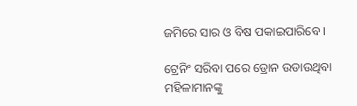ଜମିରେ ସାର ଓ ବିଷ ପକାଇପାରିବେ ।

ଟ୍ରେନିଂ ସରିବା ପରେ ଡ୍ରୋନ ଉଡାଉଥିବା ମହିଳାମାନଙ୍କୁ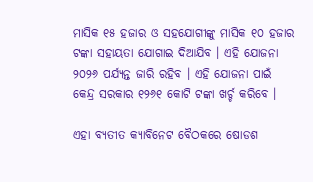ମାସିକ ୧୫ ହଜାର ଓ ସହଯୋଗୀଙ୍କୁ ମାସିକ ୧୦ ହଜାର ଟଙ୍କା ସହାୟତା ଯୋଗାଇ ଦିଆଯିବ । ଏହି ଯୋଜନା ୨୦୨୬ ପର୍ଯ୍ୟନ୍ତ ଜାରି ରହିବ । ଏହି ଯୋଜନା ପାଇଁ କେନ୍ଦ୍ର ସରକାର ୧୨୬୧ କୋଟି ଟଙ୍କା ଖର୍ଚ୍ଚ କରିବେ ।

ଏହା ବ୍ୟତୀତ କ୍ୟାବିନେଟ ବୈଠକରେ ଷୋଡଶ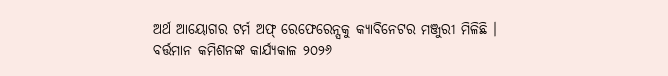ଅର୍ଥ ଆୟୋଗର ଟର୍ମ ଅଫ୍ ରେଫେରେନ୍ସକୁ କ୍ୟାବିନେଟର ମଞ୍ଜୁରୀ ମିଳିଛି । ବର୍ତ୍ତମାନ କମିଶନଙ୍କ କାର୍ଯ୍ୟକାଳ ୨୦୨୬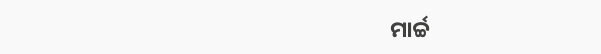ମାର୍ଚ୍ଚ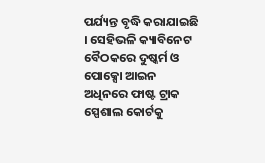ପର୍ଯ୍ୟନ୍ତ ବୃଦ୍ଧି କରାଯାଇଛି । ସେହିଭଳି କ୍ୟାବିନେଟ ବୈଠକରେ ଦୁଷ୍କର୍ମ ଓ ପୋକ୍ସୋ ଆଇନ ଅଧିନରେ ଫାଷ୍ଟ ଟ୍ରାକ ସ୍ପେଶାଲ କୋର୍ଟକୁ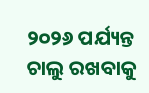୨୦୨୬ ପର୍ଯ୍ୟନ୍ତ ଚାଲୁ ରଖବାକୁ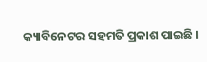କ୍ୟାବିନେଟର ସହମତି ପ୍ରକାଶ ପାଇଛି ।